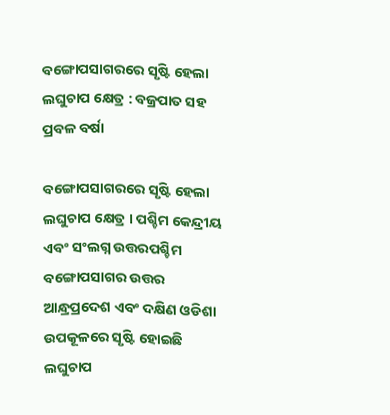ବଙ୍ଗୋପସାଗରରେ ସୃଷ୍ଟି ହେଲା ଲଘୁଚାପ କ୍ଷେତ୍ର : ବଜ୍ରପାତ ସହ ପ୍ରବଳ ବର୍ଷା

ବଙ୍ଗୋପସାଗରରେ ସୃଷ୍ଟି ହେଲା ଲଘୁଚାପ କ୍ଷେତ୍ର । ପଶ୍ଚିମ କେନ୍ଦ୍ରୀୟ ଏବଂ ସଂଲଗ୍ନ ଉତ୍ତରପଶ୍ଚିମ ବଙ୍ଗୋପସାଗର ଉତ୍ତର ଆନ୍ଧ୍ରପ୍ରଦେଶ ଏବଂ ଦକ୍ଷିଣ ଓଡିଶା ଉପକୂଳରେ ସୃଷ୍ଟି ହୋଇଛି ଲଘୁଚାପ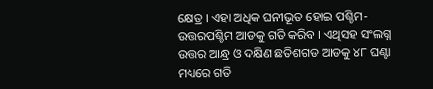କ୍ଷେତ୍ର । ଏହା ଅଧିକ ଘନୀଭୂତ ହୋଇ ପଶ୍ଚିମ-ଉତ୍ତରପଶ୍ଚିମ ଆଡକୁ ଗତି କରିବ । ଏଥିସହ ସଂଲଗ୍ନ ଉତ୍ତର ଆନ୍ଧ୍ର ଓ ଦକ୍ଷିଣ ଛତିଶଗଡ ଆଡକୁ ୪୮ ଘଣ୍ଟା ମଧ୍ୟରେ ଗତି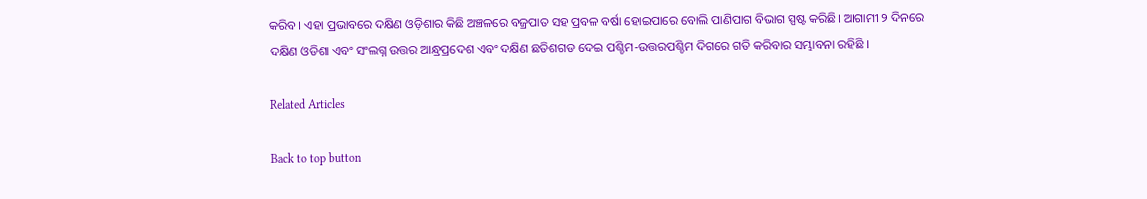କରିବ। ଏହା ପ୍ରଭାବରେ ଦକ୍ଷିଣ ଓଡ଼ିଶାର କିଛି ଅଞ୍ଚଳରେ ବଜ୍ରପାତ ସହ ପ୍ରବଳ ବର୍ଷା ହୋଇପାରେ ବୋଲି ପାଣିପାଗ ବିଭାଗ ସ୍ପଷ୍ଟ କରିଛି। ଆଗାମୀ ୨ ଦିନରେ ଦକ୍ଷିଣ ଓଡିଶା ଏବଂ ସଂଲଗ୍ନ ଉତ୍ତର ଆନ୍ଧ୍ରପ୍ରଦେଶ ଏବଂ ଦକ୍ଷିଣ ଛତିଶଗଡ ଦେଇ ପଶ୍ଚିମ-ଉତ୍ତରପଶ୍ଚିମ ଦିଗରେ ଗତି କରିବାର ସମ୍ଭାବନା ରହିଛି ।

Related Articles

Back to top button